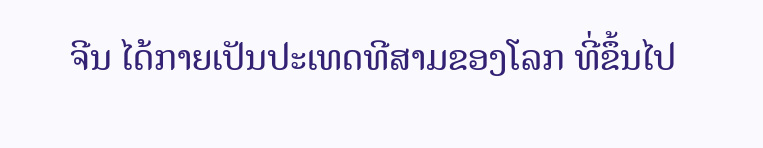ຈີນ ໄດ້ກາຍເປັນປະເທດທີສາມຂອງໂລກ ທີ່ຂຶ້ນໄປ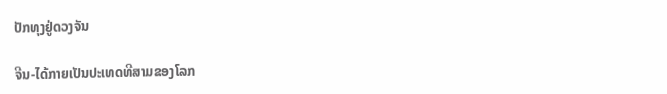ປັກທຸງຢູ່ດວງຈັນ

ຈີນ-ໄດ້ກາຍເປັນປະເທດທີສາມຂອງໂລກ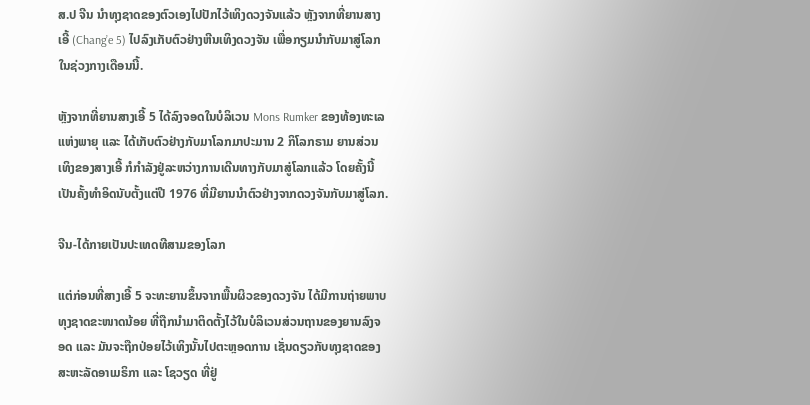ສ.ປ ຈີນ ນຳທຸງຊາດຂອງຕົວເອງໄປປັກໄວ້ເທິງດວງຈັນແລ້ວ ຫຼັງຈາກທີ່ຍານສາງເອີ້ (Chang’e 5) ໄປລົງເກັບຕົວຢ່າງຫີນເທິງດວງຈັນ ເພື່ອກຽມນຳກັບມາສູ່ໂລກໃນຊ່ວງກາງເດືອນນີ້.

ຫຼັງຈາກທີ່ຍານສາງເອີ້ 5 ໄດ້ລົງຈອດໃນບໍລິເວນ Mons Rumker ຂອງທ້ອງທະເລແຫ່ງພາຍຸ ແລະ ໄດ້ເກັບຕົວຢ່າງກັບມາໂລກມາປະມານ 2 ກິໂລກຣາມ ຍານສ່ວນເທິງຂອງສາງເອີ້ ກໍກຳລັງຢູ່ລະຫວ່າງການເດີນທາງກັບມາສູ່ໂລກແລ້ວ ໂດຍຄັ້ງນີ້ເປັນຄັ້ງທຳອິດນັບຕັ້ງແຕ່ປີ 1976 ທີ່ມີຍານນຳຕົວຢ່າງຈາກດວງຈັນກັບມາສູ່ໂລກ.

ຈີນ-ໄດ້ກາຍເປັນປະເທດທີສາມຂອງໂລກ

ແຕ່ກ່ອນທີ່ສາງເອີ້ 5 ຈະທະຍານຂຶ້ນຈາກພື້ນຜິວຂອງດວງຈັນ ໄດ້ມີການຖ່າຍພາບທຸງຊາດຂະໜາດນ້ອຍ ທີ່ຖືກນຳມາຕິດຕັ້ງໄວ້ໃນບໍລິເວນສ່ວນຖານຂອງຍານລົງຈອດ ແລະ ມັນຈະຖືກປ່ອຍໄວ້ເທິງນັ້ນໄປຕະຫຼອດການ ເຊັ່ນດຽວກັບທຸງຊາດຂອງສະຫະລັດອາເມຣິກາ ແລະ ໂຊວຽດ ທີ່ຢູ່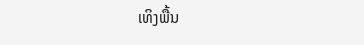ເທິງພື້ນ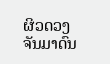ຜິວດວງຈັນມາດົນ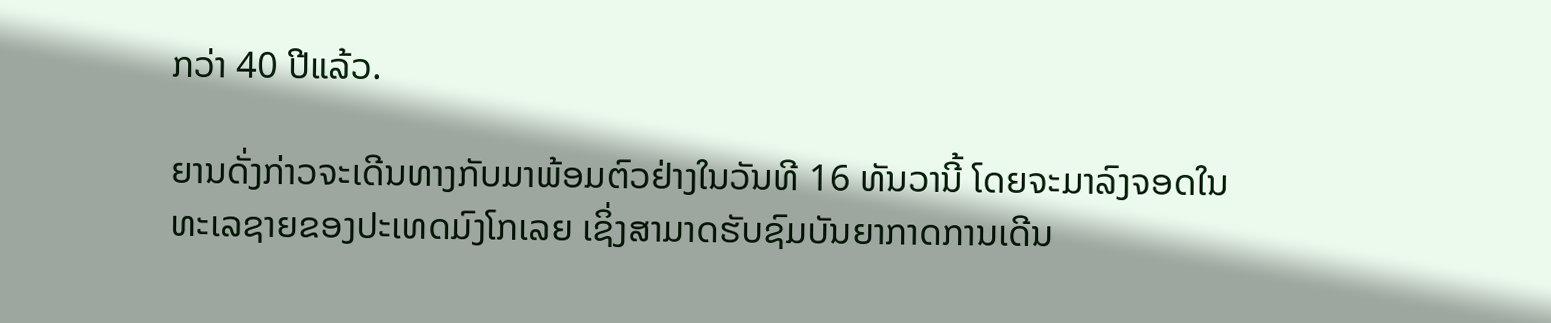ກວ່າ 40 ປີແລ້ວ.

ຍານດັ່ງກ່າວຈະເດີນທາງກັບມາພ້ອມຕົວຢ່າງໃນວັນທີ 16 ທັນວານີ້ ໂດຍຈະມາລົງຈອດໃນທະເລຊາຍຂອງປະເທດມົງໂກເລຍ ເຊິ່ງສາມາດຮັບຊົມບັນຍາກາດການເດີນ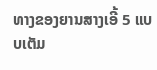ທາງຂອງຍານສາງເອີ້ 5 ແບບເຕັມ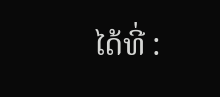ໄດ້ທີ່ :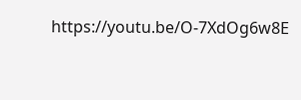https://youtu.be/O-7XdOg6w8E